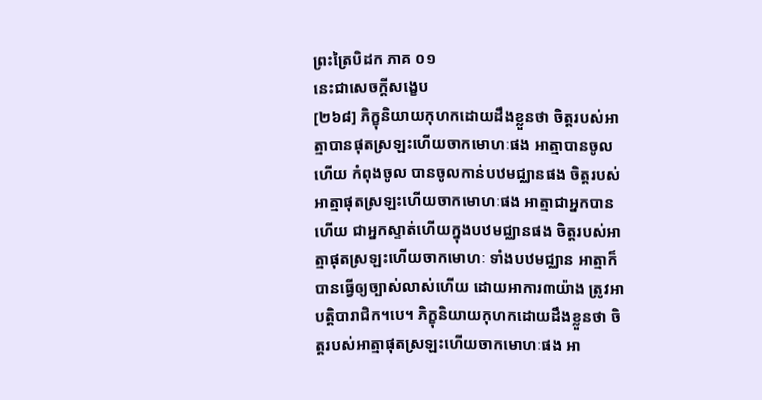ព្រះត្រៃបិដក ភាគ ០១
នេះជាសេចក្តីសង្ខេប
[២៦៨] ភិក្ខុនិយាយកុហកដោយដឹងខ្លួនថា ចិត្តរបស់អាត្មាបានផុតស្រឡះហើយចាកមោហៈផង អាត្មាបានចូលហើយ កំពុងចូល បានចូលកាន់បឋមជ្ឈានផង ចិត្តរបស់អាត្មាផុតស្រឡះហើយចាកមោហៈផង អាត្មាជាអ្នកបានហើយ ជាអ្នកស្ទាត់ហើយក្នុងបឋមជ្ឈានផង ចិត្តរបស់អាត្មាផុតស្រឡះហើយចាកមោហៈ ទាំងបឋមជ្ឈាន អាត្មាក៏បានធ្វើឲ្យច្បាស់លាស់ហើយ ដោយអាការ៣យ៉ាង ត្រូវអាបត្តិបារាជិក។បេ។ ភិក្ខុនិយាយកុហកដោយដឹងខ្លួនថា ចិត្តរបស់អាត្មាផុតស្រឡះហើយចាកមោហៈផង អា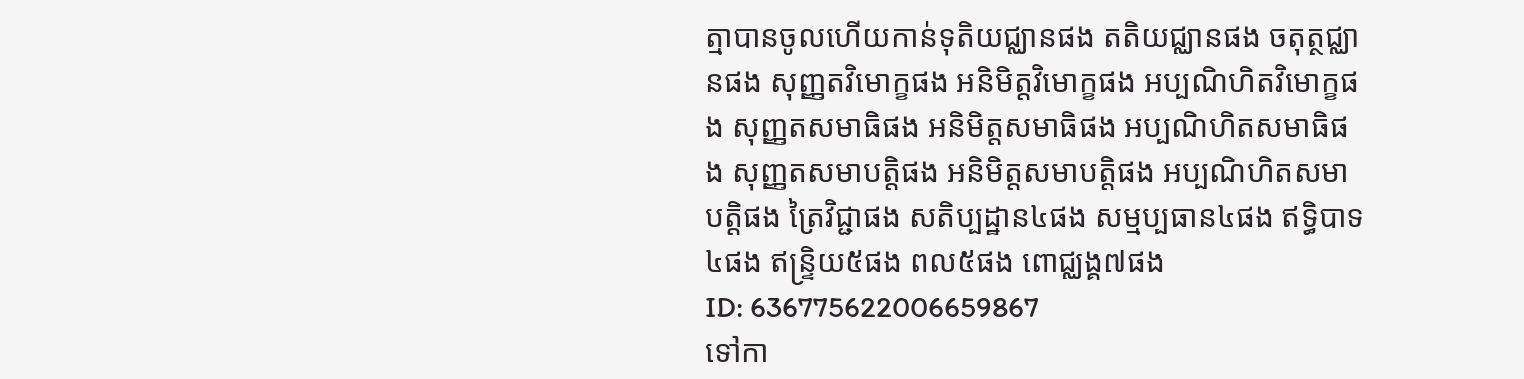ត្មាបានចូលហើយកាន់ទុតិយជ្ឈានផង តតិយជ្ឈានផង ចតុត្ថជ្ឈានផង សុញ្ញតវិមោក្ខផង អនិមិត្តវិមោក្ខផង អប្បណិហិតវិមោក្ខផង សុញ្ញតសមាធិផង អនិមិត្តសមាធិផង អប្បណិហិតសមាធិផង សុញ្ញតសមាបត្តិផង អនិមិត្តសមាបត្តិផង អប្បណិហិតសមាបត្តិផង ត្រៃវិជ្ជាផង សតិប្បដ្ឋាន៤ផង សម្មប្បធាន៤ផង ឥទ្ធិបាទ៤ផង ឥន្ទ្រិយ៥ផង ពល៥ផង ពោជ្ឈង្គ៧ផង
ID: 636775622006659867
ទៅកា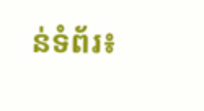ន់ទំព័រ៖